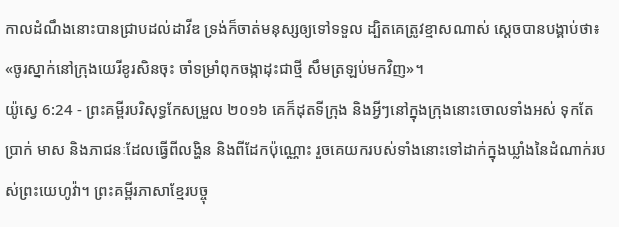កាលដំណឹងនោះបានជ្រាបដល់ដាវីឌ ទ្រង់ក៏ចាត់មនុស្សឲ្យទៅទទួល ដ្បិតគេត្រូវខ្មាសណាស់ ស្តេចបានបង្គាប់ថា៖ «ចូរស្នាក់នៅក្រុងយេរីខូរសិនចុះ ចាំទម្រាំពុកចង្កាដុះជាថ្មី សឹមត្រឡប់មកវិញ»។
យ៉ូស្វេ 6:24 - ព្រះគម្ពីរបរិសុទ្ធកែសម្រួល ២០១៦ គេក៏ដុតទីក្រុង និងអ្វីៗនៅក្នុងក្រុងនោះចោលទាំងអស់ ទុកតែប្រាក់ មាស និងភាជនៈដែលធ្វើពីលង្ហិន និងពីដែកប៉ុណ្ណោះ រួចគេយករបស់ទាំងនោះទៅដាក់ក្នុងឃ្លាំងនៃដំណាក់របស់ព្រះយេហូវ៉ា។ ព្រះគម្ពីរភាសាខ្មែរបច្ចុ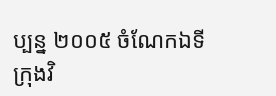ប្បន្ន ២០០៥ ចំណែកឯទីក្រុងវិ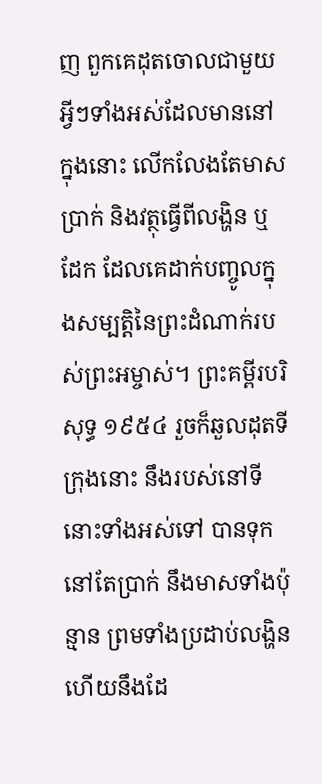ញ ពួកគេដុតចោលជាមួយអ្វីៗទាំងអស់ដែលមាននៅក្នុងនោះ លើកលែងតែមាស ប្រាក់ និងវត្ថុធ្វើពីលង្ហិន ឬដែក ដែលគេដាក់បញ្ចូលក្នុងសម្បត្តិនៃព្រះដំណាក់របស់ព្រះអម្ចាស់។ ព្រះគម្ពីរបរិសុទ្ធ ១៩៥៤ រួចក៏ឆួលដុតទីក្រុងនោះ នឹងរបស់នៅទីនោះទាំងអស់ទៅ បានទុកនៅតែប្រាក់ នឹងមាសទាំងប៉ុន្មាន ព្រមទាំងប្រដាប់លង្ហិន ហើយនឹងដែ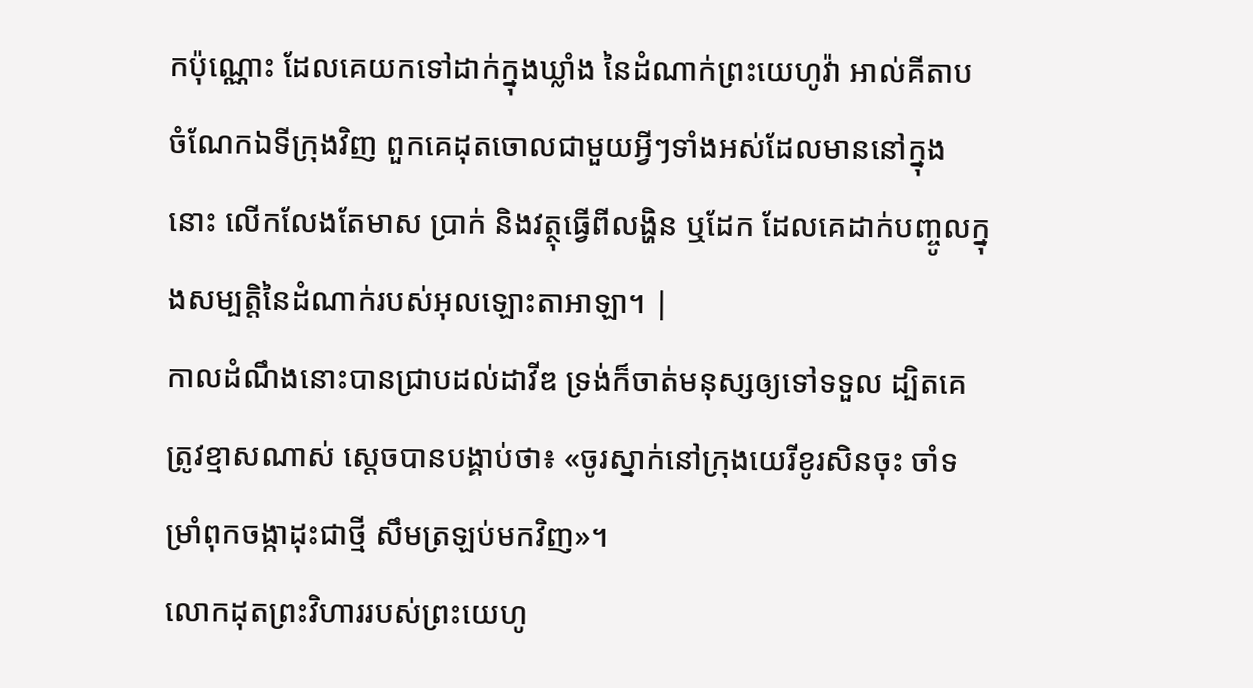កប៉ុណ្ណោះ ដែលគេយកទៅដាក់ក្នុងឃ្លាំង នៃដំណាក់ព្រះយេហូវ៉ា អាល់គីតាប ចំណែកឯទីក្រុងវិញ ពួកគេដុតចោលជាមួយអ្វីៗទាំងអស់ដែលមាននៅក្នុងនោះ លើកលែងតែមាស ប្រាក់ និងវត្ថុធ្វើពីលង្ហិន ឬដែក ដែលគេដាក់បញ្ចូលក្នុងសម្បត្តិនៃដំណាក់របស់អុលឡោះតាអាឡា។ |
កាលដំណឹងនោះបានជ្រាបដល់ដាវីឌ ទ្រង់ក៏ចាត់មនុស្សឲ្យទៅទទួល ដ្បិតគេត្រូវខ្មាសណាស់ ស្តេចបានបង្គាប់ថា៖ «ចូរស្នាក់នៅក្រុងយេរីខូរសិនចុះ ចាំទម្រាំពុកចង្កាដុះជាថ្មី សឹមត្រឡប់មកវិញ»។
លោកដុតព្រះវិហាររបស់ព្រះយេហូ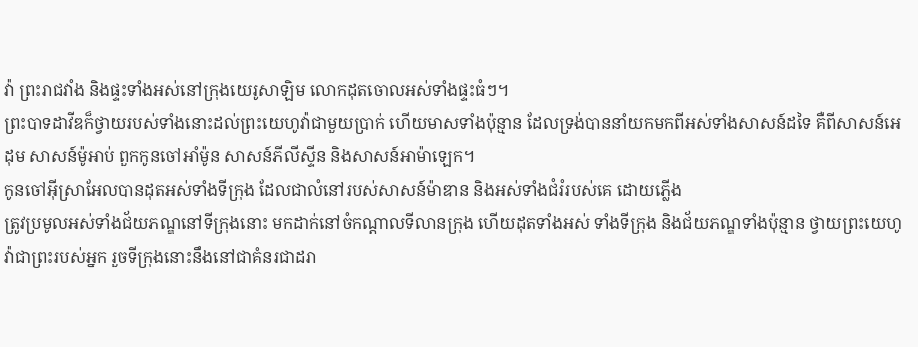វ៉ា ព្រះរាជវាំង និងផ្ទះទាំងអស់នៅក្រុងយេរូសាឡិម លោកដុតចោលអស់ទាំងផ្ទះធំៗ។
ព្រះបាទដាវីឌក៏ថ្វាយរបស់ទាំងនោះដល់ព្រះយេហូវ៉ាជាមួយប្រាក់ ហើយមាសទាំងប៉ុន្មាន ដែលទ្រង់បាននាំយកមកពីអស់ទាំងសាសន៍ដទៃ គឺពីសាសន៍អេដុម សាសន៍ម៉ូអាប់ ពួកកូនចៅអាំម៉ូន សាសន៍ភីលីស្ទីន និងសាសន៍អាម៉ាឡេក។
កូនចៅអ៊ីស្រាអែលបានដុតអស់ទាំងទីក្រុង ដែលជាលំនៅរបស់សាសន៍ម៉ាឌាន និងអស់ទាំងជំរំរបស់គេ ដោយភ្លើង
ត្រូវប្រមូលអស់ទាំងជ័យភណ្ឌនៅទីក្រុងនោះ មកដាក់នៅចំកណ្ដាលទីលានក្រុង ហើយដុតទាំងអស់ ទាំងទីក្រុង និងជ័យភណ្ឌទាំងប៉ុន្មាន ថ្វាយព្រះយេហូវ៉ាជាព្រះរបស់អ្នក រួចទីក្រុងនោះនឹងនៅជាគំនរជាដរា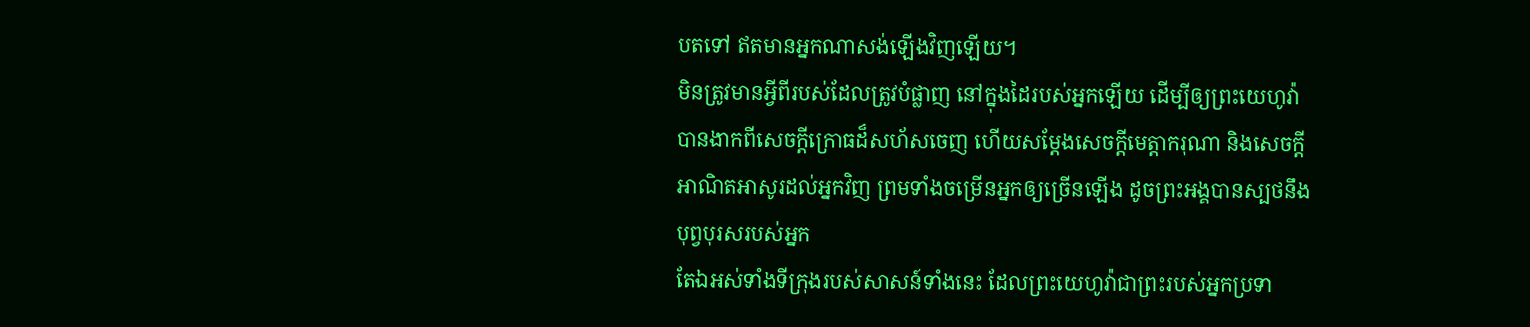បតទៅ ឥតមានអ្នកណាសង់ឡើងវិញឡើយ។
មិនត្រូវមានអ្វីពីរបស់ដែលត្រូវបំផ្លាញ នៅក្នុងដៃរបស់អ្នកឡើយ ដើម្បីឲ្យព្រះយេហូវ៉ាបានងាកពីសេចក្ដីក្រោធដ៏សហ័សចេញ ហើយសម្ដែងសេចក្ដីមេត្តាករុណា និងសេចក្ដីអាណិតអាសូរដល់អ្នកវិញ ព្រមទាំងចម្រើនអ្នកឲ្យច្រើនឡើង ដូចព្រះអង្គបានស្បថនឹងបុព្វបុរសរបស់អ្នក
តែឯអស់ទាំងទីក្រុងរបស់សាសន៍ទាំងនេះ ដែលព្រះយេហូវ៉ាជាព្រះរបស់អ្នកប្រទា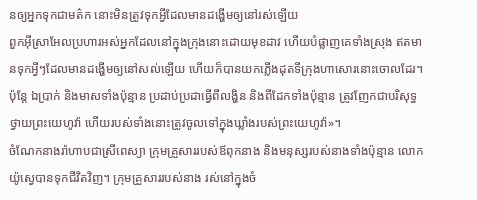នឲ្យអ្នកទុកជាមត៌ក នោះមិនត្រូវទុកអ្វីដែលមានដង្ហើមឲ្យនៅរស់ឡើយ
ពួកអ៊ីស្រាអែលប្រហារអស់អ្នកដែលនៅក្នុងក្រុងនោះដោយមុខដាវ ហើយបំផ្លាញគេទាំងស្រុង ឥតមានទុកអ្វីៗដែលមានដង្ហើមឲ្យនៅសល់ឡើយ ហើយក៏បានយកភ្លើងដុតទីក្រុងហាសោរនោះចោលដែរ។
ប៉ុន្តែ ឯប្រាក់ និងមាសទាំងប៉ុន្មាន ប្រដាប់ប្រដាធ្វើពីលង្ហិន និងពីដែកទាំងប៉ុន្មាន ត្រូវញែកជាបរិសុទ្ធថ្វាយព្រះយេហូវ៉ា ហើយរបស់ទាំងនោះត្រូវចូលទៅក្នុងឃ្លាំងរបស់ព្រះយេហូវ៉ា»។
ចំណែកនាងរ៉ាហាបជាស្រីពេស្យា ក្រុមគ្រួសាររបស់ឪពុកនាង និងមនុស្សរបស់នាងទាំងប៉ុន្មាន លោកយ៉ូស្វេបានទុកជីវិតវិញ។ ក្រុមគ្រួសាររបស់នាង រស់នៅក្នុងចំ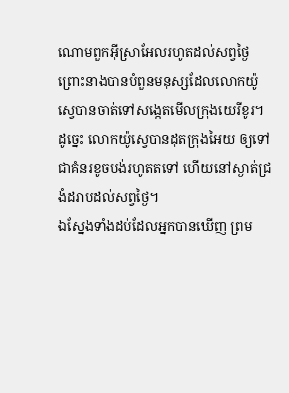ណោមពួកអ៊ីស្រាអែលរហូតដល់សព្វថ្ងៃ ព្រោះនាងបានបំពួនមនុស្សដែលលោកយ៉ូស្វេបានចាត់ទៅសង្កេតមើលក្រុងយេរីខូរ។
ដូច្នេះ លោកយ៉ូស្វេបានដុតក្រុងអៃយ ឲ្យទៅជាគំនរខូចបង់រហូតតទៅ ហើយនៅស្ងាត់ជ្រងំដរាបដល់សព្វថ្ងៃ។
ឯស្នែងទាំងដប់ដែលអ្នកបានឃើញ ព្រម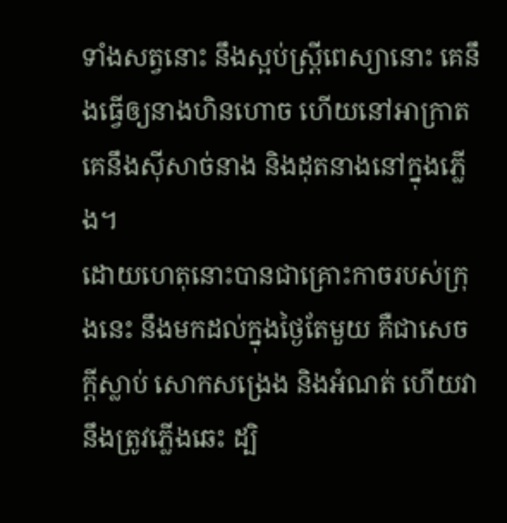ទាំងសត្វនោះ នឹងស្អប់ស្ត្រីពេស្យានោះ គេនឹងធ្វើឲ្យនាងហិនហោច ហើយនៅអាក្រាត គេនឹងស៊ីសាច់នាង និងដុតនាងនៅក្នុងភ្លើង។
ដោយហេតុនោះបានជាគ្រោះកាចរបស់ក្រុងនេះ នឹងមកដល់ក្នុងថ្ងៃតែមួយ គឺជាសេចក្ដីស្លាប់ សោកសង្រេង និងអំណត់ ហើយវានឹងត្រូវភ្លើងឆេះ ដ្បិ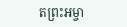តព្រះអម្ចា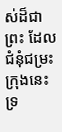ស់ដ៏ជាព្រះ ដែលជំនុំជម្រះក្រុងនេះ ទ្រ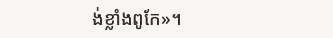ង់ខ្លាំងពូកែ»។